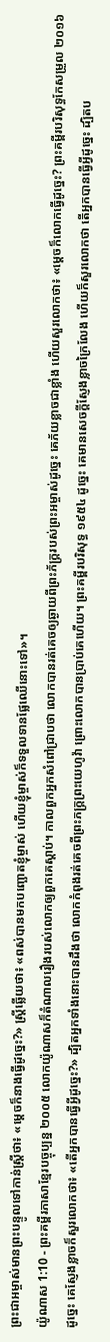ព្រះជាអម្ចាស់មានព្រះបន្ទូលទៅកាន់ស្ត្រីថា៖ «ម្ដេចក៏នាងធ្វើដូច្នេះ?» ស្ត្រីឆ្លើយថា៖ «ពស់បានមកបញ្ឆោតខ្ញុំម្ចាស់ ហើយខ្ញុំម្ចាស់ក៏ទទួលទានផ្លែឈើនោះទៅ»។
យ៉ូណាស 1:10 - ព្រះគម្ពីរភាសាខ្មែរបច្ចុប្បន្ន ២០០៥ លោកយ៉ូណាសក៏តំណាលរឿងរបស់លោកឲ្យពួកគេស្ដាប់។ កាលពួកអ្នកសំពៅជ្រាបថា លោកបានរត់គេចឲ្យឆ្ងាយពីព្រះភ័ក្ត្ររបស់ព្រះអម្ចាស់ដូច្នេះ គេភ័យខ្លាចជាខ្លាំង ហើយសួរលោកថា៖ «ម្ដេចក៏លោកធ្វើដូច្នេះ? ព្រះគម្ពីរបរិសុទ្ធកែសម្រួល ២០១៦ ដូច្នេះ គេស្ញែងខ្លាចក៏សួរលោកថា៖ «តើអ្នកបានធ្វើអ្វីដូច្នេះ?» ដ្បិតអ្នកទាំងនោះបានដឹងថា លោកកំពុងរត់គេចពីព្រះភក្ត្រព្រះយេហូវ៉ា ព្រោះលោកបានប្រាប់គេហើយ។ ព្រះគម្ពីរបរិសុទ្ធ ១៩៥៤ ដូច្នេះ គេមានសេចក្ដីស្ញែងខ្លាចក្រៃលែង ហើយក៏សួរលោកថា តើអ្នកបានធ្វើអ្វីដូច្នេះ ដ្បិតប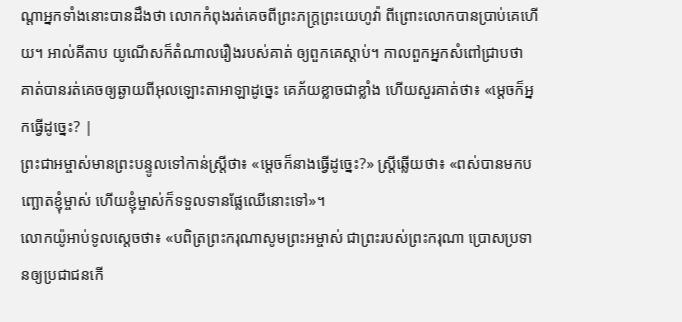ណ្តាអ្នកទាំងនោះបានដឹងថា លោកកំពុងរត់គេចពីព្រះភក្ត្រព្រះយេហូវ៉ា ពីព្រោះលោកបានប្រាប់គេហើយ។ អាល់គីតាប យូណើសក៏តំណាលរឿងរបស់គាត់ ឲ្យពួកគេស្ដាប់។ កាលពួកអ្នកសំពៅជ្រាបថា គាត់បានរត់គេចឲ្យឆ្ងាយពីអុលឡោះតាអាឡាដូច្នេះ គេភ័យខ្លាចជាខ្លាំង ហើយសួរគាត់ថា៖ «ម្ដេចក៏អ្នកធ្វើដូច្នេះ? |
ព្រះជាអម្ចាស់មានព្រះបន្ទូលទៅកាន់ស្ត្រីថា៖ «ម្ដេចក៏នាងធ្វើដូច្នេះ?» ស្ត្រីឆ្លើយថា៖ «ពស់បានមកបញ្ឆោតខ្ញុំម្ចាស់ ហើយខ្ញុំម្ចាស់ក៏ទទួលទានផ្លែឈើនោះទៅ»។
លោកយ៉ូអាប់ទូលស្ដេចថា៖ «បពិត្រព្រះករុណាសូមព្រះអម្ចាស់ ជាព្រះរបស់ព្រះករុណា ប្រោសប្រទានឲ្យប្រជាជនកើ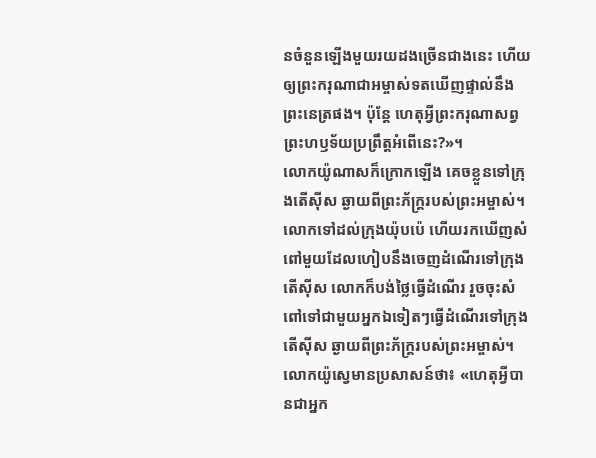នចំនួនឡើងមួយរយដងច្រើនជាងនេះ ហើយឲ្យព្រះករុណាជាអម្ចាស់ទតឃើញផ្ទាល់នឹងព្រះនេត្រផង។ ប៉ុន្តែ ហេតុអ្វីព្រះករុណាសព្វព្រះហឫទ័យប្រព្រឹត្តអំពើនេះ?»។
លោកយ៉ូណាសក៏ក្រោកឡើង គេចខ្លួនទៅក្រុងតើស៊ីស ឆ្ងាយពីព្រះភ័ក្ត្ររបស់ព្រះអម្ចាស់។ លោកទៅដល់ក្រុងយ៉ុបប៉េ ហើយរកឃើញសំពៅមួយដែលហៀបនឹងចេញដំណើរទៅក្រុងតើស៊ីស លោកក៏បង់ថ្លៃធ្វើដំណើរ រួចចុះសំពៅទៅជាមួយអ្នកឯទៀតៗធ្វើដំណើរទៅក្រុងតើស៊ីស ឆ្ងាយពីព្រះភ័ក្ត្ររបស់ព្រះអម្ចាស់។
លោកយ៉ូស្វេមានប្រសាសន៍ថា៖ «ហេតុអ្វីបានជាអ្នក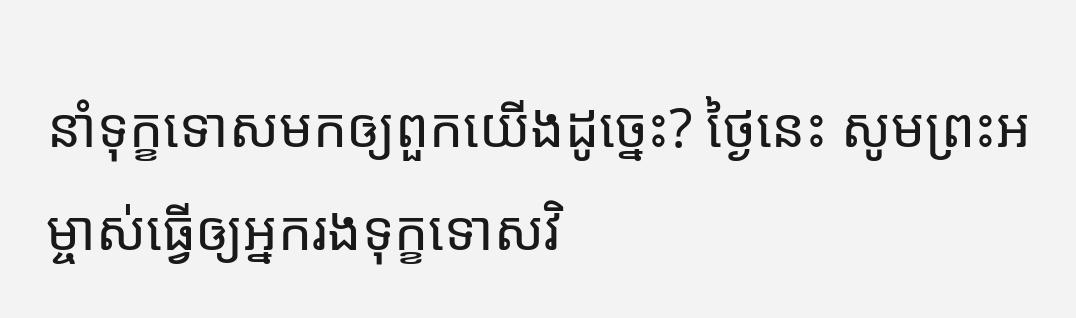នាំទុក្ខទោសមកឲ្យពួកយើងដូច្នេះ? ថ្ងៃនេះ សូមព្រះអម្ចាស់ធ្វើឲ្យអ្នករងទុក្ខទោសវិ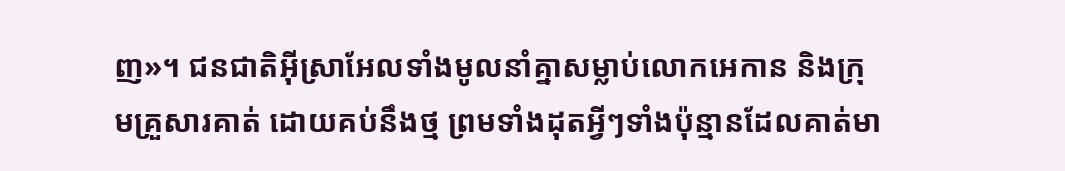ញ»។ ជនជាតិអ៊ីស្រាអែលទាំងមូលនាំគ្នាសម្លាប់លោកអេកាន និងក្រុមគ្រួសារគាត់ ដោយគប់នឹងថ្ម ព្រមទាំងដុតអ្វីៗទាំងប៉ុន្មានដែលគាត់មា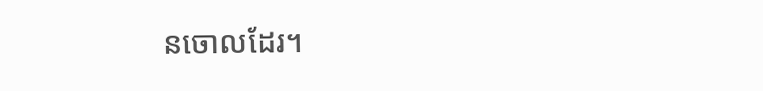នចោលដែរ។